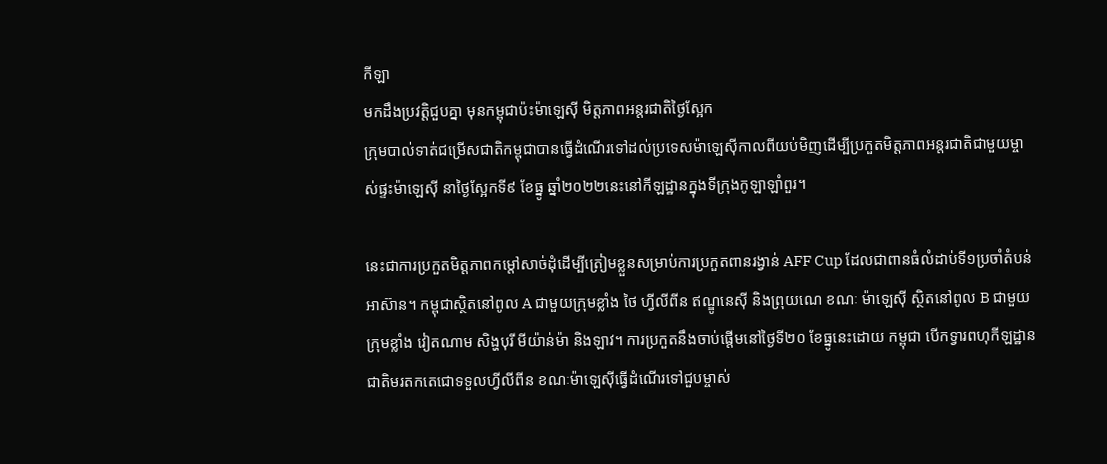កីឡា
មកដឹងប្រវត្តិជួបគ្នា មុនកម្ពុជាប៉ះម៉ាឡេស៊ី មិត្តភាពអន្តរជាតិថ្ងៃស្អែក
ក្រុមបាល់ទាត់ជម្រើសជាតិកម្ពុជាបានធ្វើដំណើរទៅដល់ប្រទេសម៉ាឡេស៊ីកាលពីយប់មិញដើម្បីប្រកួតមិត្តភាពអន្តរជាតិជាមួយម្ចាស់ផ្ទះម៉ាឡេស៊ី នាថ្ងៃស្អែកទី៩ ខែធ្នូ ឆ្នាំ២០២២នេះនៅកីឡដ្ឋានក្នុងទីក្រុងកូឡាឡាំពួរ។

នេះជាការប្រកួតមិត្តភាពកម្តៅសាច់ដុំដើម្បីត្រៀមខ្លួនសម្រាប់ការប្រកួតពានរង្វាន់ AFF Cup ដែលជាពានធំលំដាប់ទី១ប្រចាំតំបន់អាស៊ាន។ កម្ពុជាស្ថិតនៅពូល A ជាមួយក្រុមខ្លាំង ថៃ ហ្វីលីពីន ឥណ្ឌូនេស៊ី និងព្រុយណេ ខណៈ ម៉ាឡេស៊ី ស្ថិតនៅពូល B ជាមួយ ក្រុមខ្លាំង វៀតណាម សិង្ហបុរី មីយ៉ាន់ម៉ា និងឡាវ។ ការប្រកួតនឹងចាប់ផ្តើមនៅថ្ងៃទី២០ ខែធ្នូនេះដោយ កម្ពុជា បើកទ្វារពហុកីឡដ្ឋានជាតិមរតកតេជោទទួលហ្វីលីពីន ខណៈម៉ាឡេស៊ីធ្វើដំណើរទៅជួបម្ចាស់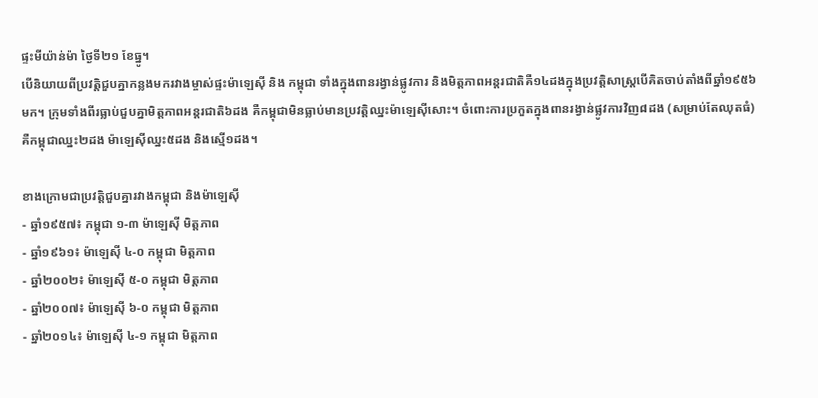ផ្ទះមីយ៉ាន់ម៉ា ថ្ងៃទី២១ ខែធ្នូ។
បើនិយាយពីប្រវត្តិជួបគ្នាកន្លងមករវាងម្ចាស់ផ្ទះម៉ាឡេស៊ី និង កម្ពុជា ទាំងក្នុងពានរង្វាន់ផ្លូវការ និងមិត្តភាពអន្តរជាតិគឺ១៤ដងក្នុងប្រវត្តិសាស្ត្របើគិតចាប់តាំងពីឆ្នាំ១៩៥៦មក។ ក្រុមទាំងពីរធ្លាប់ជួបគ្នាមិត្តភាពអន្តរជាតិ៦ដង គឺកម្ពុជាមិនធ្លាប់មានប្រវត្តិឈ្នះម៉ាឡេស៊ីសោះ។ ចំពោះការប្រកួតក្នុងពានរង្វាន់ផ្លូវការវិញ៨ដង (សម្រាប់តែឈុតធំ) គឺកម្ពុជាឈ្នះ២ដង ម៉ាឡេស៊ីឈ្នះ៥ដង និងស្មើ១ដង។

ខាងក្រោមជាប្រវត្តិជួបគ្នារវាងកម្ពុជា និងម៉ាឡេស៊ី
- ឆ្នាំ១៩៥៧៖ កម្ពុជា ១-៣ ម៉ាឡេស៊ី មិត្តភាព
- ឆ្នាំ១៩៦១៖ ម៉ាឡេស៊ី ៤-០ កម្ពុជា មិត្តភាព
- ឆ្នាំ២០០២៖ ម៉ាឡេស៊ី ៥-០ កម្ពុជា មិត្តភាព
- ឆ្នាំ២០០៧៖ ម៉ាឡេស៊ី ៦-០ កម្ពុជា មិត្តភាព
- ឆ្នាំ២០១៤៖ ម៉ាឡេស៊ី ៤-១ កម្ពុជា មិត្តភាព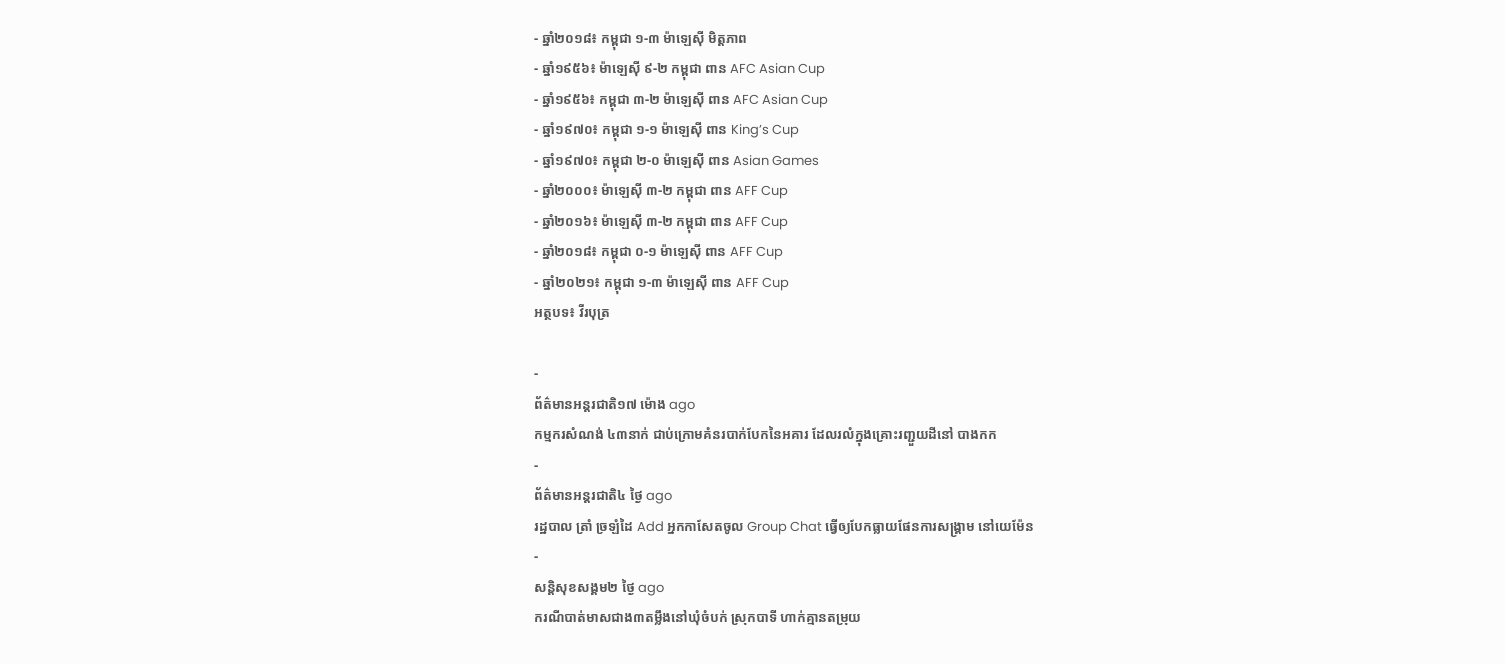- ឆ្នាំ២០១៨៖ កម្ពុជា ១-៣ ម៉ាឡេស៊ី មិត្តភាព
- ឆ្នាំ១៩៥៦៖ ម៉ាឡេស៊ី ៩-២ កម្ពុជា ពាន AFC Asian Cup
- ឆ្នាំ១៩៥៦៖ កម្ពុជា ៣-២ ម៉ាឡេស៊ី ពាន AFC Asian Cup
- ឆ្នាំ១៩៧០៖ កម្ពុជា ១-១ ម៉ាឡេស៊ី ពាន King’s Cup
- ឆ្នាំ១៩៧០៖ កម្ពុជា ២-០ ម៉ាឡេស៊ី ពាន Asian Games
- ឆ្នាំ២០០០៖ ម៉ាឡេស៊ី ៣-២ កម្ពុជា ពាន AFF Cup
- ឆ្នាំ២០១៦៖ ម៉ាឡេស៊ី ៣-២ កម្ពុជា ពាន AFF Cup
- ឆ្នាំ២០១៨៖ កម្ពុជា ០-១ ម៉ាឡេស៊ី ពាន AFF Cup
- ឆ្នាំ២០២១៖ កម្ពុជា ១-៣ ម៉ាឡេស៊ី ពាន AFF Cup
អត្ថបទ៖ វីរបុត្រ

-
ព័ត៌មានអន្ដរជាតិ១៧ ម៉ោង ago
កម្មករសំណង់ ៤៣នាក់ ជាប់ក្រោមគំនរបាក់បែកនៃអគារ ដែលរលំក្នុងគ្រោះរញ្ជួយដីនៅ បាងកក
-
ព័ត៌មានអន្ដរជាតិ៤ ថ្ងៃ ago
រដ្ឋបាល ត្រាំ ច្រឡំដៃ Add អ្នកកាសែតចូល Group Chat ធ្វើឲ្យបែកធ្លាយផែនការសង្គ្រាម នៅយេម៉ែន
-
សន្តិសុខសង្គម២ ថ្ងៃ ago
ករណីបាត់មាសជាង៣តម្លឹងនៅឃុំចំបក់ ស្រុកបាទី ហាក់គ្មានតម្រុយ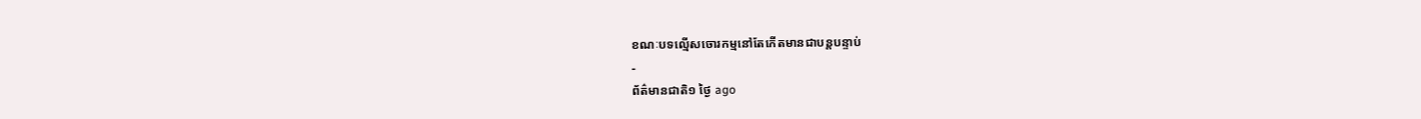ខណៈបទល្មើសចោរកម្មនៅតែកើតមានជាបន្តបន្ទាប់
-
ព័ត៌មានជាតិ១ ថ្ងៃ ago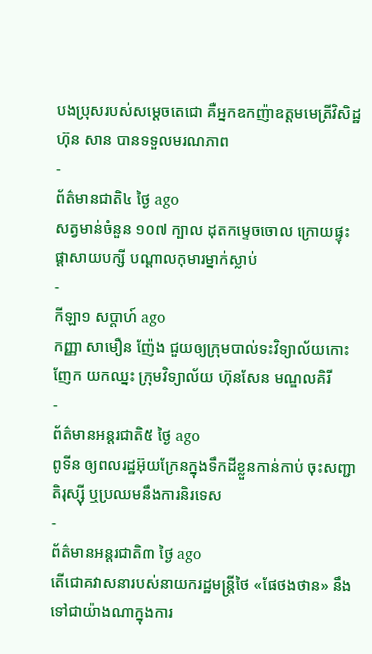បងប្រុសរបស់សម្ដេចតេជោ គឺអ្នកឧកញ៉ាឧត្តមមេត្រីវិសិដ្ឋ ហ៊ុន សាន បានទទួលមរណភាព
-
ព័ត៌មានជាតិ៤ ថ្ងៃ ago
សត្វមាន់ចំនួន ១០៧ ក្បាល ដុតកម្ទេចចោល ក្រោយផ្ទុះផ្ដាសាយបក្សី បណ្តាលកុមារម្នាក់ស្លាប់
-
កីឡា១ សប្តាហ៍ ago
កញ្ញា សាមឿន ញ៉ែង ជួយឲ្យក្រុមបាល់ទះវិទ្យាល័យកោះញែក យកឈ្នះ ក្រុមវិទ្យាល័យ ហ៊ុនសែន មណ្ឌលគិរី
-
ព័ត៌មានអន្ដរជាតិ៥ ថ្ងៃ ago
ពូទីន ឲ្យពលរដ្ឋអ៊ុយក្រែនក្នុងទឹកដីខ្លួនកាន់កាប់ ចុះសញ្ជាតិរុស្ស៊ី ឬប្រឈមនឹងការនិរទេស
-
ព័ត៌មានអន្ដរជាតិ៣ ថ្ងៃ ago
តើជោគវាសនារបស់នាយករដ្ឋមន្ត្រីថៃ «ផែថងថាន» នឹងទៅជាយ៉ាងណាក្នុងការ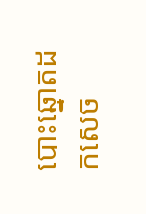បោះឆ្នោតដកសេច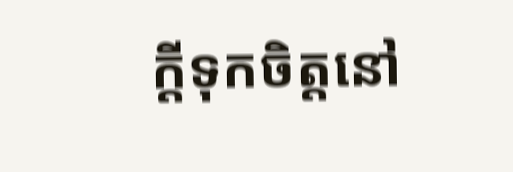ក្តីទុកចិត្តនៅ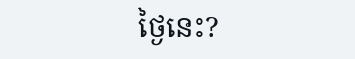ថ្ងៃនេះ?